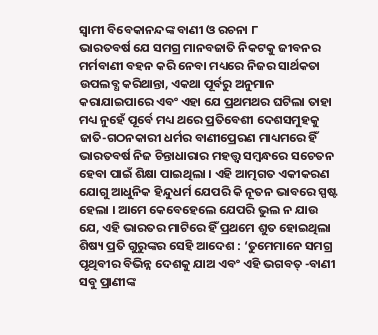ସ୍ୱାମୀ ବିବେକାନନ୍ଦଙ୍କ ବାଣୀ ଓ ରଚନା ୮
ଭାରତବର୍ଷ ଯେ ସମଗ୍ର ମାନବଜାତି ନିକଟକୁ ଜୀବନର ମର୍ମବାଣୀ ବହନ କରି ନେବା ମଧ୍ୟରେ ନିଜର ସାର୍ଥକତା ଉପଲବ୍ଧ କରିଥାନ୍ତା, ଏକଥା ପୂର୍ବରୁ ଅନୁମାନ କରାଯାଇପାରେ ଏବଂ ଏହା ଯେ ପ୍ରଥମଥର ଘଟିଲା ତାହା ମଧ୍ୟ ନୁହେଁ ପୂର୍ବେ ମଧ୍ୟ ଥରେ ପ୍ରତିବେଶୀ ଦେଶସମୁହକୁ ଜାତି-ଗଠନକାରୀ ଧର୍ମର ବାଣୀପ୍ରେରଣ ମାଧ୍ୟମରେ ହିଁ ଭାରତବର୍ଷ ନିଜ ଚିନ୍ତାଧାରାର ମହତ୍ତ୍ବ ସମ୍ବନ୍ଧରେ ସଚେତନ ହେବା ପାଇଁ ଶିକ୍ଷା ପାଇଥିଲା । ଏହି ଆତ୍ମଗତ ଏକୀକରଣ ଯୋଗୁ ଆଧୁନିକ ହିନ୍ଦୁଧର୍ମ ଯେପରି କି ନୂତନ ଭାବରେ ସ୍ପଷ୍ଟ ହେଲା । ଆମେ କେବେହେଲେ ଯେପରି ଭୁଲ ନ ଯାଉ ଯେ, ଏହି ଭାରତର ମାଟିରେ ହିଁ ପ୍ରଥମେ ଶୁତ ହୋଇଥିଲା ଶିଷ୍ୟ ପ୍ରତି ଗୁରୁଙ୍କର ସେହି ଆଦେଶ : ‘ତୁମେମାନେ ସମଗ୍ର ପୃଥିବୀର ବିଭିନ୍ନ ଦେଶକୁ ଯାଅ ଏବଂ ଏହି ଭଗବତ୍ -ବାଣୀ ସବୁ ପ୍ରାଣୀଙ୍କ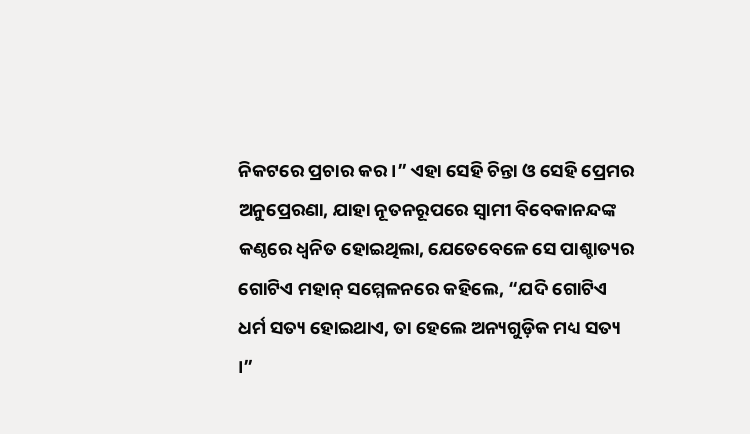ନିକଟରେ ପ୍ରଚାର କର ।” ଏହା ସେହି ଚିନ୍ତା ଓ ସେହି ପ୍ରେମର ଅନୁପ୍ରେରଣା, ଯାହା ନୂତନରୂପରେ ସ୍ୱାମୀ ବିବେକାନନ୍ଦଙ୍କ କଣ୍ଠରେ ଧ୍ବନିତ ହୋଇଥିଲା, ଯେତେବେଳେ ସେ ପାଶ୍ଚାତ୍ୟର ଗୋଟିଏ ମହାନ୍ ସମ୍ମେଳନରେ କହିଲେ, “ଯଦି ଗୋଟିଏ ଧର୍ମ ସତ୍ୟ ହୋଇଥାଏ, ତା ହେଲେ ଅନ୍ୟଗୁଡ଼ିକ ମଧ୍ୟ ସତ୍ୟ ।”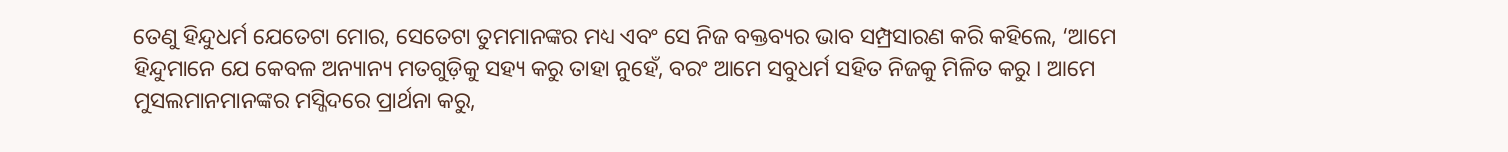ତେଣୁ ହିନ୍ଦୁଧର୍ମ ଯେତେଟା ମୋର, ସେତେଟା ତୁମମାନଙ୍କର ମଧ୍ୟ ଏବଂ ସେ ନିଜ ବକ୍ତବ୍ୟର ଭାବ ସମ୍ପ୍ରସାରଣ କରି କହିଲେ, ‘ଆମେ ହିନ୍ଦୁମାନେ ଯେ କେବଳ ଅନ୍ୟାନ୍ୟ ମତଗୁଡ଼ିକୁ ସହ୍ୟ କରୁ ତାହା ନୁହେଁ, ବରଂ ଆମେ ସବୁଧର୍ମ ସହିତ ନିଜକୁ ମିଳିତ କରୁ । ଆମେ ମୁସଲମାନମାନଙ୍କର ମସ୍ଜିଦରେ ପ୍ରାର୍ଥନା କରୁ,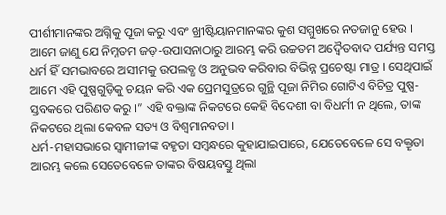ପୀର୍ଶୀମାନଙ୍କର ଅଗ୍ନିକୁ ପୂଜା କରୁ ଏବଂ ଖ୍ରୀଷ୍ଟିୟାନମାନଙ୍କର କୁଶ ସମ୍ମୁଖରେ ନତଜାନୁ ହେଉ । ଆମେ ଜାଣୁ ଯେ ନିମ୍ନତମ ଜଡ଼-ଉପାସନାଠାରୁ ଆରମ୍ଭ କରି ଉଚ୍ଚତମ ଅଦ୍ବୈତବାଦ ପର୍ଯ୍ୟନ୍ତ ସମସ୍ତ ଧର୍ମ ହିଁ ସମଭାବରେ ଅସୀମକୁ ଉପଲବ୍ଧ ଓ ଅନୁଭବ କରିବାର ବିଭିନ୍ନ ପ୍ରଚେଷ୍ଟା ମାତ୍ର । ସେଥିପାଇଁ ଆମେ ଏହି ପୁଷ୍ପଗୁଡ଼ିକୁ ଚୟନ କରି ଏକ ପ୍ରେମସୁତ୍ରରେ ଗୁନ୍ଥି ପୂଜା ନିମିର ଗୋଟିଏ ବିଚିତ୍ର ପୁଷ୍ପ-ସ୍ତବକରେ ପରିଣତ କରୁ ।” ଏହି ବକ୍ତାଙ୍କ ନିକଟରେ କେହି ବିଦେଶୀ ବା ବିଧର୍ମୀ ନ ଥିଲେ, ତାଙ୍କ ନିକଟରେ ଥିଲା କେବଳ ସତ୍ୟ ଓ ବିଶ୍ୱମାନବତା ।
ଧର୍ମ-ମହାସଭାରେ ସ୍ବାମୀଜୀଙ୍କ ବହୃତା ସମ୍ବନ୍ଧରେ କୁହାଯାଇପାରେ, ଯେତେବେଳେ ସେ ବକ୍ତୄତା ଆରମ୍ଭ କଲେ ସେତେବେଳେ ତାଙ୍କର ବିଷୟବସ୍ତୁ ଥିଲା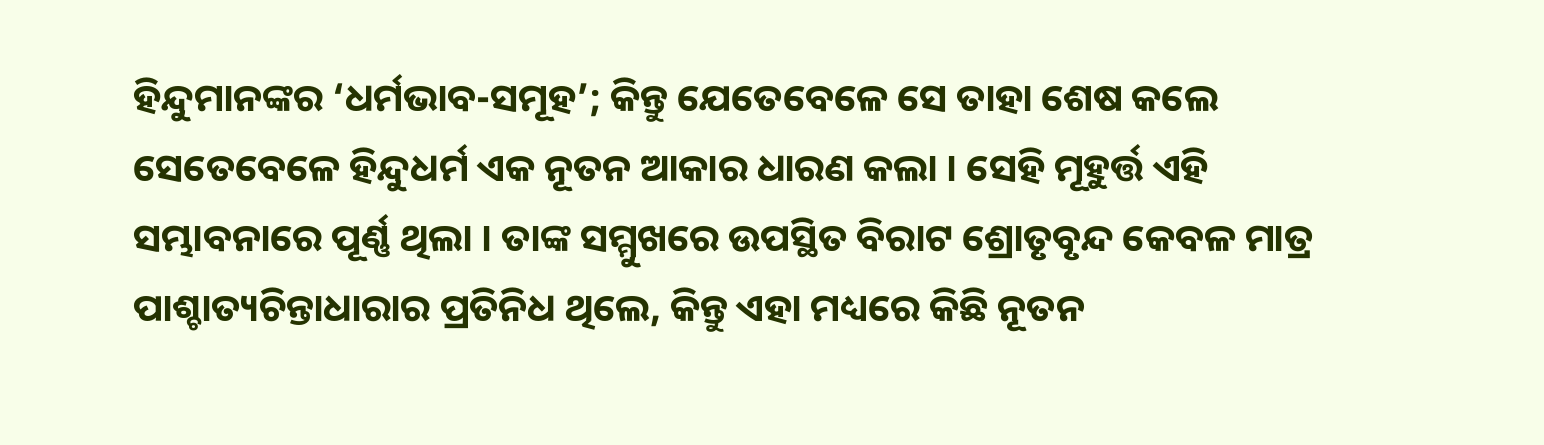ହିନ୍ଦୁମାନଙ୍କର ‘ଧର୍ମଭାବ-ସମୂହ’; କିନ୍ତୁ ଯେତେବେଳେ ସେ ତାହା ଶେଷ କଲେ ସେତେବେଳେ ହିନ୍ଦୁଧର୍ମ ଏକ ନୂତନ ଆକାର ଧାରଣ କଲା । ସେହି ମୂହୁର୍ତ୍ତ ଏହି ସମ୍ଭାବନାରେ ପୂର୍ଣ୍ଣ ଥିଲା । ତାଙ୍କ ସମ୍ମୁଖରେ ଉପସ୍ଥିତ ବିରାଟ ଶ୍ରୋତୃବୃନ୍ଦ କେବଳ ମାତ୍ର ପାଶ୍ଚାତ୍ୟଚିନ୍ତାଧାରାର ପ୍ରତିନିଧ ଥିଲେ, କିନ୍ତୁ ଏହା ମଧ୍ୟରେ କିଛି ନୂତନ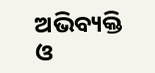ଅଭିବ୍ୟକ୍ତି ଓ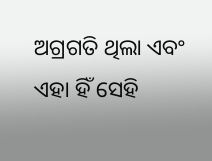ଅଗ୍ରଗତି ଥିଲା ଏବଂ ଏହା ହିଁ ସେହି